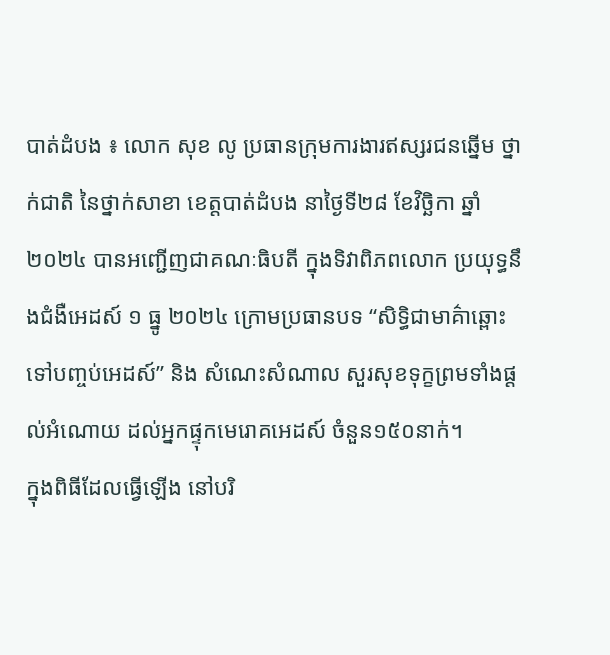បាត់ដំបង ៖ លោក សុខ លូ ប្រធានក្រុមការងារឥស្សរជនឆ្នើម ថ្នាក់ជាតិ នៃថ្នាក់សាខា ខេត្តបាត់ដំបង នាថ្ងៃទី២៨ ខែវិច្ឆិកា ឆ្នាំ២០២៤ បានអញ្ជើញជាគណៈធិបតី ក្នុងទិវាពិភពលោក ប្រយុទ្ធនឹងជំងឺអេដស៍ ១ ធ្នូ ២០២៤ ក្រោមប្រធានបទ “សិទ្ធិជាមាគ៌ាឆ្ពោះទៅបញ្ចប់អេដស៍” និង សំណេះសំណាល សួរសុខទុក្ខព្រមទាំងផ្ដល់អំណោយ ដល់អ្នកផ្ទុកមេរោគអេដស៍ ចំនួន១៥០នាក់។
ក្នុងពិធីដែលធ្វើឡើង នៅបរិ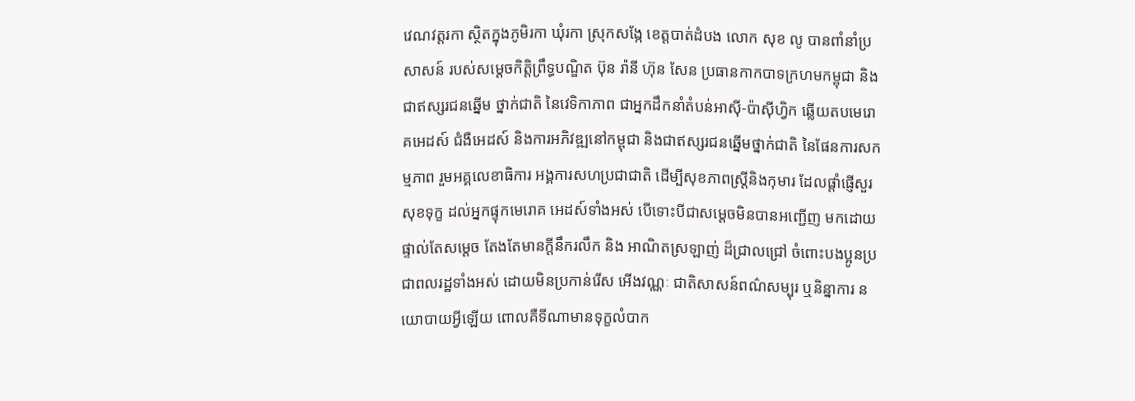វេណវត្តរកា ស្ថិតក្នុងភូមិរកា ឃុំរកា ស្រុកសង្កែ ខេត្តបាត់ដំបង លោក សុខ លូ បានពាំនាំប្រសាសន៍ របស់សម្តេចកិត្តិព្រឹទ្ធបណ្ឌិត ប៊ុន រ៉ានី ហ៊ុន សែន ប្រធានកាកបាទក្រហមកម្ពុជា និងជាឥស្សរជនឆ្នើម ថ្នាក់ជាតិ នៃវេទិកាភាព ជាអ្នកដឹកនាំតំបន់អាស៊ី-ប៉ាស៊ីហ្វិក ឆ្លើយតបមេរោគអេដស៍ ជំងឺអេដស៍ និងការអភិវឌ្ឍនៅកម្ពុជា និងជាឥស្សរជនឆ្នើមថ្នាក់ជាតិ នៃផែនការសកម្មភាព រួមអគ្គលេខាធិការ អង្គការសហប្រជាជាតិ ដើម្បីសុខភាពស្ត្រីនិងកុមារ ដែលផ្តាំផ្ញើសួរសុខទុក្ខ ដល់អ្នកផ្ទុកមេរោគ អេដស៍ទាំងអស់ បើទោះបីជាសម្តេចមិនបានអញ្ជើញ មកដោយផ្ទាល់តែសម្តេច តែងតែមានក្តីនឹករលឹក និង អាណិតស្រឡាញ់ ដ៏ជ្រាលជ្រៅ ចំពោះបងប្អូនប្រជាពលរដ្ឋទាំងអស់ ដោយមិនប្រកាន់រើស អើងវណ្ណៈ ជាតិសាសន៍ពណ៌សម្បុរ ឬនិន្នាការ នយោបាយអ្វីឡើយ ពោលគឺទីណាមានទុក្ខលំបាក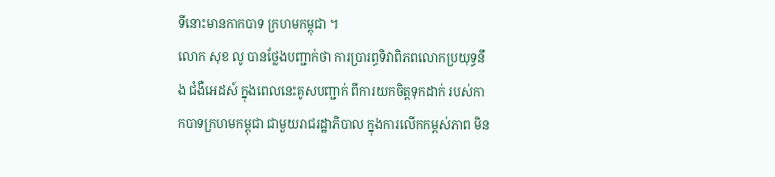ទីនោះមានកាកបាទ ក្រហមកម្ពុជា ។
លោក សុខ លូ បានថ្លែងបញ្ជាក់ថា ការប្រារព្ធទិវាពិភពលោកប្រយុទ្ធនឹង ជំងឺអេដស៍ ក្នុងពេលនេះគូសបញ្ជាក់ ពីការយកចិត្តទុកដាក់ របស់កាកបាទក្រហមកម្ពុជា ជាមួយរាជរដ្ឋាភិបាល ក្នុងការលើកកម្ពស់ភាព មិន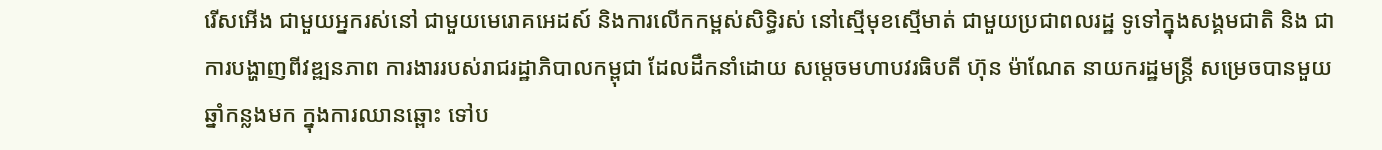រើសអើង ជាមួយអ្នករស់នៅ ជាមួយមេរោគអេដស៍ និងការលើកកម្ពស់សិទ្ធិរស់ នៅស្មើមុខស្មើមាត់ ជាមួយប្រជាពលរដ្ឋ ទូទៅក្នុងសង្គមជាតិ និង ជាការបង្ហាញពីវឌ្ឍនភាព ការងាររបស់រាជរដ្ឋាភិបាលកម្ពុជា ដែលដឹកនាំដោយ សម្តេចមហាបវរធិបតី ហ៊ុន ម៉ាណែត នាយករដ្ឋមន្ត្រី សម្រេចបានមួយឆ្នាំកន្លងមក ក្នុងការឈានឆ្ពោះ ទៅប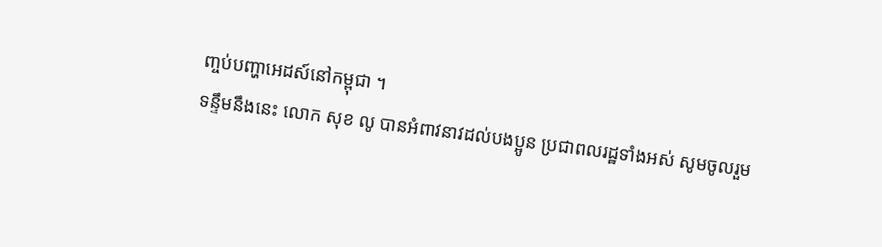ញ្ចប់បញ្ហាអេដស៍នៅកម្ពុជា ។
ទន្ទឹមនឹងនេះ លោក សុខ លូ បានអំពាវនាវដល់បងប្អូន ប្រជាពលរដ្ឋទាំងអស់ សូមចូលរួម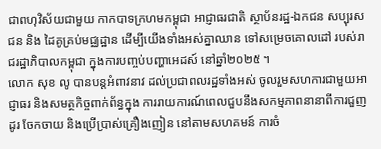ជាពហុវិស័យជាមួយ កាកបាទក្រហមកម្ពុជា អាជ្ញាធរជាតិ ស្ថាប័នរដ្ឋ-ឯកជន សប្បុរសជន និង ដៃគូគ្រប់មជ្ឈដ្ឋាន ដើម្បីយើងទាំងអស់គ្នាឈាន ទៅសម្រេចគោលដៅ របស់រាជរដ្ឋាភិបាលកម្ពុជា ក្នុងការបញ្ចប់បញ្ហាអេដស៍ នៅឆ្នាំ២០២៥ ។
លោក សុខ លូ បានបន្តអំពាវនាវ ដល់ប្រជាពលរដ្ឋទាំងអស់ ចូលរួមសហការជាមួយអាជ្ញាធរ និងសមត្ថកិច្ចពាក់ព័ន្ធក្នុង ការរាយការណ៍ពេលជួបនឹងសកម្មភាពនានាពីការជួញដូរ ចែកចាយ និងប្រើប្រាស់គ្រឿងញៀន នៅតាមសហគមន៍ ការចំ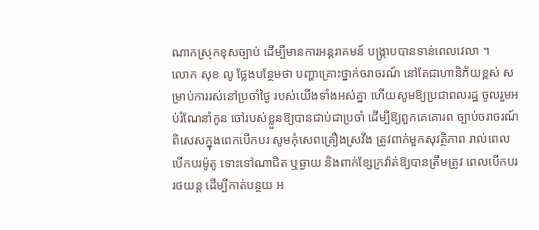ណាកស្រុកខុសច្បាប់ ដើម្បីមានការអន្តរាគមន៍ បង្រ្កាបបានទាន់ពេលវេលា ។
លោក សុខ លូ ថ្លែងបន្ថែមថា បញ្ហាគ្រោះថ្នាក់ចរាចរណ៍ នៅតែជាហានិភ័យខ្ពស់ សម្រាប់ការរស់នៅប្រចាំថ្ងៃ របស់យើងទាំងអស់គ្នា ហើយសូមឱ្យប្រជាពលរដ្ឋ ចូលរួមអប់រំណែនាំកូន ចៅរបស់ខ្លួនឱ្យបានជាប់ជាប្រចាំ ដើម្បីឱ្យពួកគេគោរព ច្បាប់ចរាចរណ៍ ពិសេសក្នុងពេកបើកបរ សូមកុំសេពគ្រឿងស្រវឹង ត្រូវពាក់មួកសុវត្ថិភាព រាល់ពេលបើកបរម៉ូតូ ទោះទៅណាជិត ឬឆ្ងាយ និងពាក់ខ្សែក្រវ៉ាត់ឱ្យបានត្រឹមត្រូវ ពេលបើកបររថយន្ត ដើម្បីកាត់បន្ថយ អ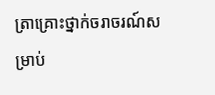ត្រាគ្រោះថ្នាក់ចរាចរណ៍សម្រាប់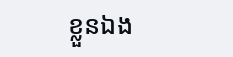ខ្លួនឯង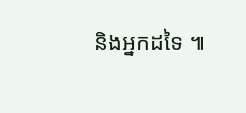និងអ្នកដទៃ ៕